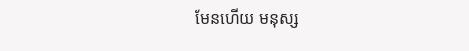មែនហើយ មនុស្ស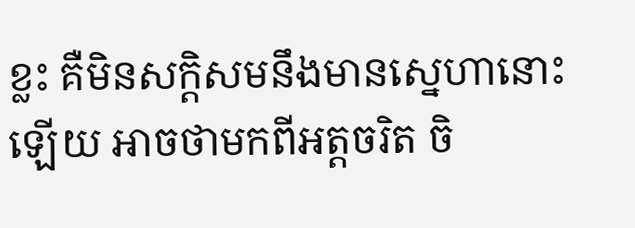ខ្លះ គឺមិនសក្តិសមនឹងមានស្នេហានោះឡើយ អាចថាមកពីអត្តចរិត ចិ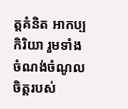ត្តគំនិត អាកប្បកិរិយា រួមទាំងចំណង់ចំណូលចិត្តរបស់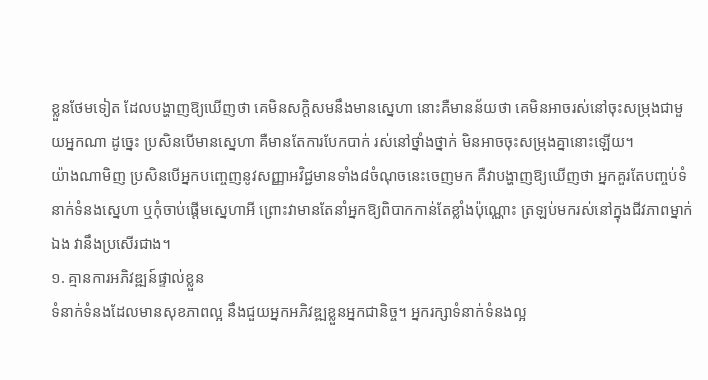ខ្លួនថែមទៀត ដែលបង្ហាញឱ្យឃើញថា គេមិនសក្តិសមនឹងមានស្នេហា នោះគឺមានន័យថា គេមិនអាចរស់នៅចុះសម្រុងជាមួយអ្នកណា ដូច្នេះ ប្រសិនបើមានស្នេហា គឺមានតែការបែកបាក់ រស់នៅថ្នាំងថ្នាក់ មិនអាចចុះសម្រុងគ្នានោះឡើយ។
យ៉ាងណាមិញ ប្រសិនបើអ្នកបញ្ចេញនូវសញ្ញាអវិជ្ជមានទាំង៨ចំណុចនេះចេញមក គឺវាបង្ហាញឱ្យឃើញថា អ្នកគួរតែបញ្ចប់ទំនាក់ទំនងស្នេហា ឬកុំចាប់ផ្ដើមស្នេហាអី ព្រោះវាមានតែនាំអ្នកឱ្យពិបាកកាន់តែខ្លាំងប៉ុណ្ណោះ ត្រឡប់មករស់នៅក្នុងជីវភាពម្នាក់ឯង វានឹងប្រសើរជាង។
១. គ្មានការអភិវឌ្ឍន៍ផ្ទាល់ខ្លួន
ទំនាក់ទំនងដែលមានសុខភាពល្អ នឹងជួយអ្នកអភិវឌ្ឍខ្លួនអ្នកជានិច្ច។ អ្នករក្សាទំនាក់ទំនងល្អ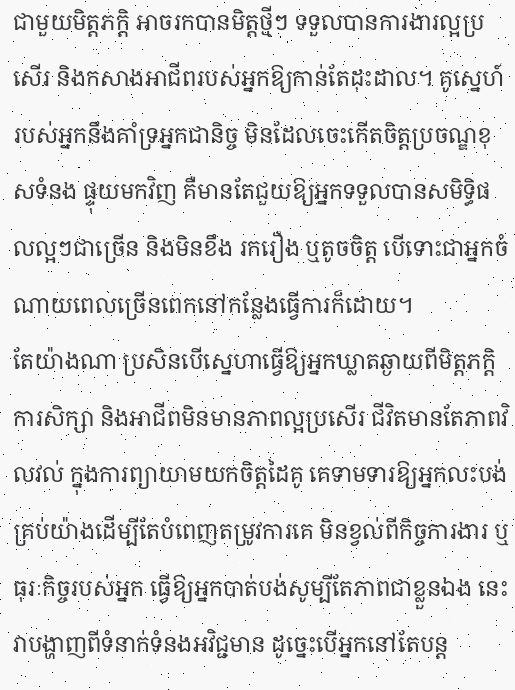ជាមួយមិត្តភក្តិ អាចរកបានមិត្តថ្មីៗ ទទួលបានការងារល្អប្រសើរ និងកសាងអាជីពរបស់អ្នកឱ្យកាន់តែដុះដាល។ គូស្នេហ៍របស់អ្នកនឹងគាំទ្រអ្នកជានិច្ច មិនដែលចេះកើតចិត្តប្រចណ្ឌខុសទំនង ផ្ទុយមកវិញ គឺមានតែជួយឱ្យអ្នកទទួលបានសមិទ្ធិផលល្អៗជាច្រើន និងមិនខឹង រករឿង ឬតូចចិត្ត បើទោះជាអ្នកចំណាយពេលច្រើនពេកនៅកន្លែងធ្វើការក៏ដោយ។
តែយ៉ាងណា ប្រសិនបើស្នេហាធ្វើឱ្យអ្នកឃ្លាតឆ្ងាយពីមិត្តភក្តិ ការសិក្សា និងអាជីពមិនមានភាពល្អប្រសើរ ជីវិតមានតែភាពវិលវល់ ក្នុងការព្យាយាមយកចិត្តដៃគូ គេទាមទារឱ្យអ្នកលះបង់គ្រប់យ៉ាងដើម្បីតែបំពេញតម្រូវការគេ មិនខ្វល់ពីកិច្ចការងារ ឬធុរៈកិច្ចរបស់អ្នក ធ្វើឱ្យអ្នកបាត់បង់សូម្បីតែភាពជាខ្លួនឯង នេះវាបង្ហាញពីទំនាក់ទំនងអវិជ្ជមាន ដូច្នេះបើអ្នកនៅតែបន្ត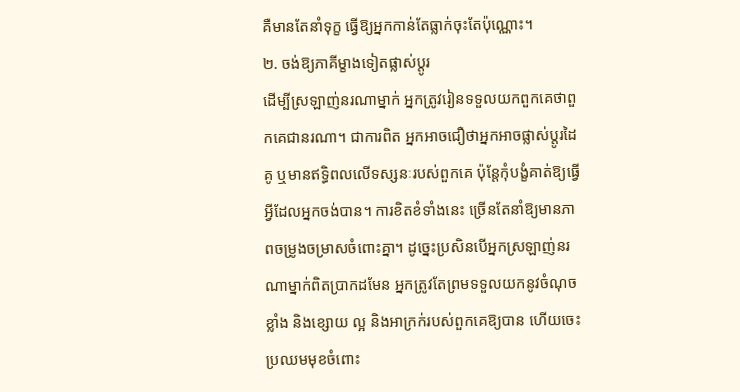គឺមានតែនាំទុក្ខ ធ្វើឱ្យអ្នកកាន់តែធ្លាក់ចុះតែប៉ុណ្ណោះ។
២. ចង់ឱ្យភាគីម្ខាងទៀតផ្លាស់ប្តូរ
ដើម្បីស្រឡាញ់នរណាម្នាក់ អ្នកត្រូវរៀនទទួលយកពួកគេថាពួកគេជានរណា។ ជាការពិត អ្នកអាចជឿថាអ្នកអាចផ្លាស់ប្តូរដៃគូ ឬមានឥទ្ធិពលលើទស្សនៈរបស់ពួកគេ ប៉ុន្តែកុំបង្ខំគាត់ឱ្យធ្វើអ្វីដែលអ្នកចង់បាន។ ការខិតខំទាំងនេះ ច្រើនតែនាំឱ្យមានភាពចម្រូងចម្រាសចំពោះគ្នា។ ដូច្នេះប្រសិនបើអ្នកស្រឡាញ់នរណាម្នាក់ពិតប្រាកដមែន អ្នកត្រូវតែព្រមទទួលយកនូវចំណុចខ្លាំង និងខ្សោយ ល្អ និងអាក្រក់របស់ពួកគេឱ្យបាន ហើយចេះប្រឈមមុខចំពោះ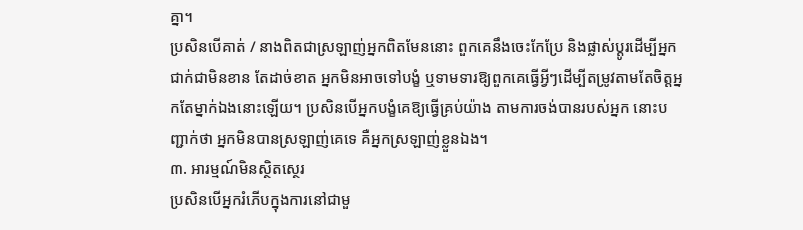គ្នា។
ប្រសិនបើគាត់ / នាងពិតជាស្រឡាញ់អ្នកពិតមែននោះ ពួកគេនឹងចេះកែប្រែ និងផ្លាស់ប្ដូរដើម្បីអ្នកជាក់ជាមិនខាន តែដាច់ខាត អ្នកមិនអាចទៅបង្ខំ ឬទាមទារឱ្យពួកគេធ្វើអ្វីៗដើម្បីតម្រូវតាមតែចិត្តអ្នកតែម្នាក់ឯងនោះឡើយ។ ប្រសិនបើអ្នកបង្ខំគេឱ្យធ្វើគ្រប់យ៉ាង តាមការចង់បានរបស់អ្នក នោះបញ្ជាក់ថា អ្នកមិនបានស្រឡាញ់គេទេ គឺអ្នកស្រឡាញ់ខ្លួនឯង។
៣. អារម្មណ៍មិនស្ថិតស្ថេរ
ប្រសិនបើអ្នករំភើបក្នុងការនៅជាមួ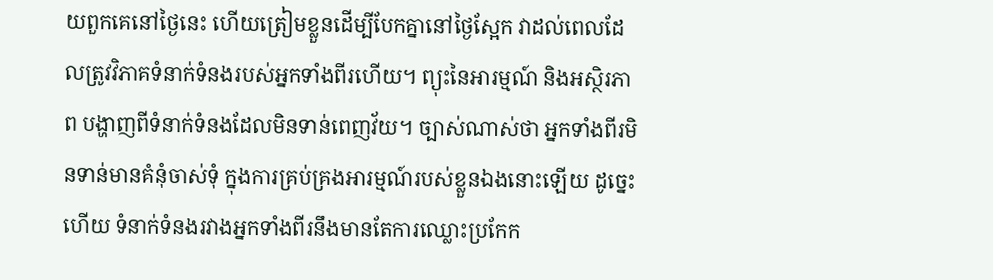យពួកគេនៅថ្ងៃនេះ ហើយត្រៀមខ្លួនដើម្បីបែកគ្នានៅថ្ងៃស្អែក វាដល់ពេលដែលត្រូវវិភាគទំនាក់ទំនងរបស់អ្នកទាំងពីរហើយ។ ព្យុះនៃអារម្មណ៍ និងអស្ថិរភាព បង្ហាញពីទំនាក់ទំនងដែលមិនទាន់ពេញវ័យ។ ច្បាស់ណាស់ថា អ្នកទាំងពីរមិនទាន់មានគំនុំចាស់ទុំ ក្នុងការគ្រប់គ្រងអារម្មណ៍របស់ខ្លួនឯងនោះឡើយ ដូច្នេះហើយ ទំនាក់ទំនងរវាងអ្នកទាំងពីរនឹងមានតែការឈ្លោះប្រកែក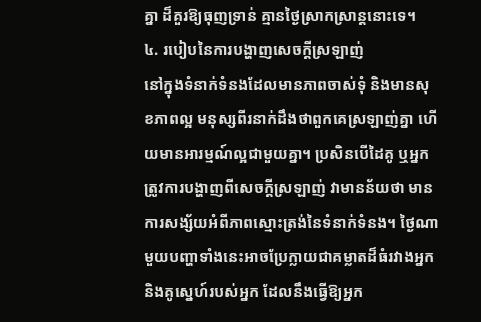គ្នា ដ៏គួរឱ្យធុញទ្រាន់ គ្មានថ្ងៃស្រាកស្រាន្តនោះទេ។
៤. របៀបនៃការបង្ហាញសេចក្តីស្រឡាញ់
នៅក្នុងទំនាក់ទំនងដែលមានភាពចាស់ទុំ និងមានសុខភាពល្អ មនុស្សពីរនាក់ដឹងថាពួកគេស្រឡាញ់គ្នា ហើយមានអារម្មណ៍ល្អជាមួយគ្នា។ ប្រសិនបើដៃគូ ឬអ្នកត្រូវការបង្ហាញពីសេចក្តីស្រឡាញ់ វាមានន័យថា មានការសង្ស័យអំពីភាពស្មោះត្រង់នៃទំនាក់ទំនង។ ថ្ងៃណាមួយបញ្ហាទាំងនេះអាចប្រែក្លាយជាគម្លាតដ៏ធំរវាងអ្នក និងគូស្នេហ៍របស់អ្នក ដែលនឹងធ្វើឱ្យអ្នក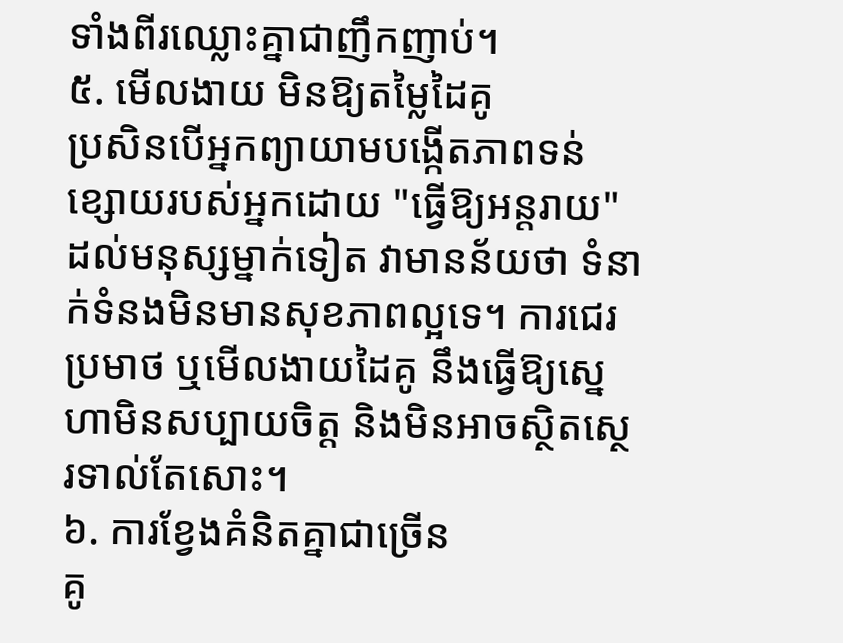ទាំងពីរឈ្លោះគ្នាជាញឹកញាប់។
៥. មើលងាយ មិនឱ្យតម្លៃដៃគូ
ប្រសិនបើអ្នកព្យាយាមបង្កើតភាពទន់ខ្សោយរបស់អ្នកដោយ "ធ្វើឱ្យអន្តរាយ" ដល់មនុស្សម្នាក់ទៀត វាមានន័យថា ទំនាក់ទំនងមិនមានសុខភាពល្អទេ។ ការជេរប្រមាថ ឬមើលងាយដៃគូ នឹងធ្វើឱ្យស្នេហាមិនសប្បាយចិត្ត និងមិនអាចស្ថិតស្ថេរទាល់តែសោះ។
៦. ការខ្វែងគំនិតគ្នាជាច្រើន
គូ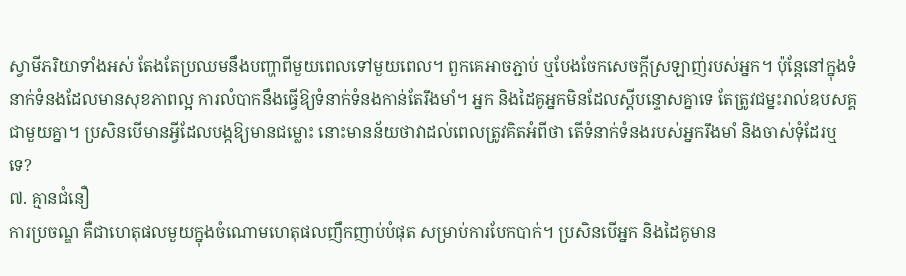ស្វាមីភរិយាទាំងអស់ តែងតែប្រឈមនឹងបញ្ហាពីមួយពេលទៅមួយពេល។ ពួកគេអាចភ្ជាប់ ឬបែងចែកសេចក្តីស្រឡាញ់របស់អ្នក។ ប៉ុន្តែនៅក្នុងទំនាក់ទំនងដែលមានសុខភាពល្អ ការលំបាកនឹងធ្វើឱ្យទំនាក់ទំនងកាន់តែរឹងមាំ។ អ្នក និងដៃគូអ្នកមិនដែលស្តីបន្ទោសគ្នាទេ តែត្រូវជម្នះរាល់ឧបសគ្គជាមួយគ្នា។ ប្រសិនបើមានអ្វីដែលបង្កឱ្យមានជម្លោះ នោះមានន័យថាវាដល់ពេលត្រូវគិតអំពីថា តើទំនាក់ទំនងរបស់អ្នករឹងមាំ និងចាស់ទុំដែរឬទេ?
៧. គ្មានជំនឿ
ការប្រចណ្ឌ គឺជាហេតុផលមួយក្នុងចំណោមហេតុផលញឹកញាប់បំផុត សម្រាប់ការបែកបាក់។ ប្រសិនបើអ្នក និងដៃគូមាន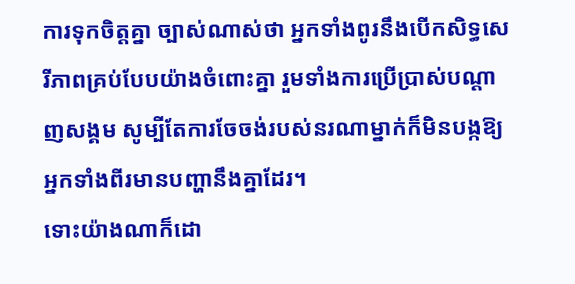ការទុកចិត្តគ្នា ច្បាស់ណាស់ថា អ្នកទាំងពូរនឹងបើកសិទ្ធសេរីភាពគ្រប់បែបយ៉ាងចំពោះគ្នា រួមទាំងការប្រើប្រាស់បណ្ដាញសង្គម សូម្បីតែការចែចង់របស់នរណាម្នាក់ក៏មិនបង្កឱ្យអ្នកទាំងពីរមានបញ្ហានឹងគ្នាដែរ។
ទោះយ៉ាងណាក៏ដោ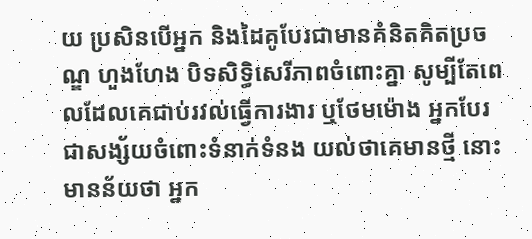យ ប្រសិនបើអ្នក និងដៃគូបែរជាមានគំនិតគិតប្រចណ្ឌ ហួងហែង បិទសិទ្ធិសេរីភាពចំពោះគ្នា សូម្បីតែពេលដែលគេជាប់រវល់ធ្វើការងារ ឬថែមម៉ោង អ្នកបែរជាសង្ស័យចំពោះទំនាក់ទំនង យល់ថាគេមានថ្មី នោះមានន័យថា អ្នក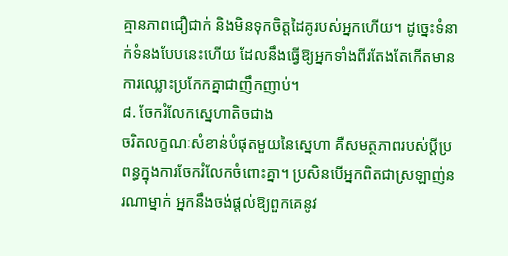គ្មានភាពជឿជាក់ និងមិនទុកចិត្តដៃគូរបស់អ្នកហើយ។ ដូច្នេះទំនាក់ទំនងបែបនេះហើយ ដែលនឹងធ្វើឱ្យអ្នកទាំងពីរតែងតែកើតមានការឈ្លោះប្រកែកគ្នាជាញឹកញាប់។
៨. ចែករំលែកស្នេហាតិចជាង
ចរិតលក្ខណៈសំខាន់បំផុតមួយនៃស្នេហា គឺសមត្ថភាពរបស់ប្តីប្រពន្ធក្នុងការចែករំលែកចំពោះគ្នា។ ប្រសិនបើអ្នកពិតជាស្រឡាញ់នរណាម្នាក់ អ្នកនឹងចង់ផ្តល់ឱ្យពួកគេនូវ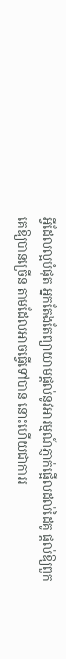អ្វីដែលល្អបំផុត អ្នកតែងតែព្យាយាមផ្ដល់នូវអារម្មណ៍ភ្ញាក់ផ្អើលដល់ដៃគូ ផ្ដល់ឱ្យពួកគេឱ្យបានច្រើន តាមដែលអាចធ្វើទៅបាន នោះហើយជាការរ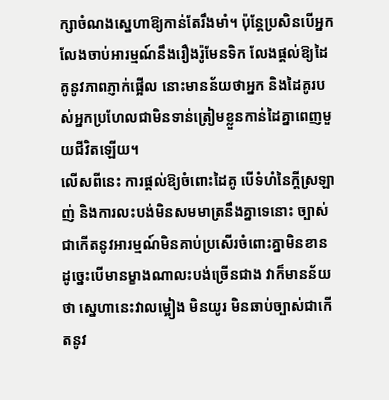ក្សាចំណងស្នេហាឱ្យកាន់តែរឹងមាំ។ ប៉ុន្តែប្រសិនបើអ្នកលែងចាប់អារម្មណ៍នឹងរឿងរ៉ូមែនទិក លែងផ្ដល់ឱ្យដៃគូនូវភាពភ្ញាក់ផ្អើល នោះមានន័យថាអ្នក និងដៃគូរបស់អ្នកប្រហែលជាមិនទាន់ត្រៀមខ្លួនកាន់ដៃគ្នាពេញមួយជីវិតឡើយ។
លើសពីនេះ ការផ្ដល់ឱ្យចំពោះដៃគូ បើទំហំនៃក្ដីស្រឡាញ់ និងការលះបង់មិនសមមាត្រនឹងគ្នាទេនោះ ច្បាស់ជាកើតនូវអារម្មណ៍មិនគាប់ប្រសើរចំពោះគ្នាមិនខាន ដូច្នេះបើមានម្ខាងណាលះបង់ច្រើនជាង វាក៏មានន័យថា ស្នេហានេះវាលម្អៀង មិនយូរ មិនឆាប់ច្បាស់ជាកើតនូវ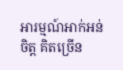អារម្មណ៍អាក់អន់ចិត្ត គិតច្រើន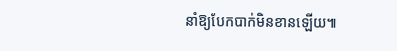នាំឱ្យបែកបាក់មិនខានឡើយ៕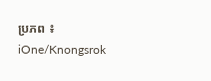ប្រភព ៖ iOne/Knongsrok